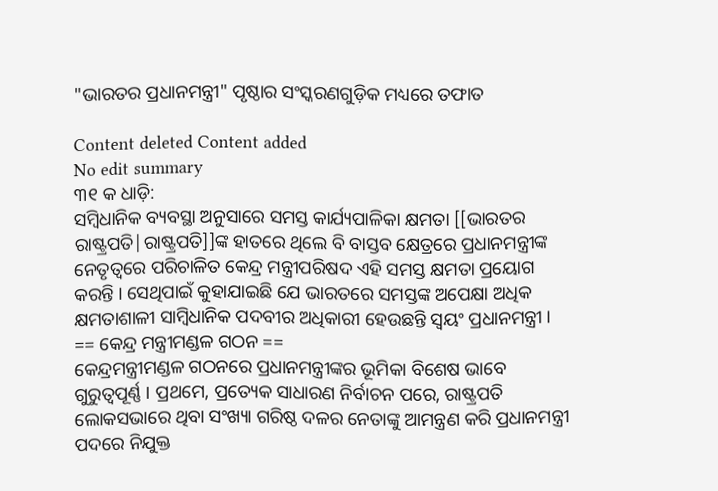"ଭାରତର ପ୍ରଧାନମନ୍ତ୍ରୀ" ପୃଷ୍ଠାର ସଂସ୍କରଣ‌ଗୁଡ଼ିକ ମଧ୍ୟରେ ତଫାତ

Content deleted Content added
No edit summary
୩୧ କ ଧାଡ଼ି:
ସମ୍ବିଧାନିକ ବ୍ୟବସ୍ଥା ଅନୁସାରେ ସମସ୍ତ କାର୍ଯ୍ୟପାଳିକା କ୍ଷମତା [[ଭାରତର ରାଷ୍ଟ୍ରପତି|ରାଷ୍ଟ୍ରପତି]]ଙ୍କ ହାତରେ ଥିଲେ ବି ବାସ୍ତବ କ୍ଷେତ୍ରରେ ପ୍ରଧାନମନ୍ତ୍ରୀଙ୍କ ନେତୃତ୍ଵରେ ପରିଚାଳିତ କେନ୍ଦ୍ର ମନ୍ତ୍ରୀପରିଷଦ ଏହି ସମସ୍ତ କ୍ଷମତା ପ୍ରୟୋଗ କରନ୍ତି । ସେଥିପାଇଁ କୁହାଯାଇଛି ଯେ ଭାରତରେ ସମସ୍ତଙ୍କ ଅପେକ୍ଷା ଅଧିକ କ୍ଷମତାଶାଳୀ ସାମ୍ବିଧାନିକ ପଦବୀର ଅଧିକାରୀ ହେଉଛନ୍ତି ସ୍ଵୟଂ ପ୍ରଧାନମନ୍ତ୍ରୀ ।
== କେନ୍ଦ୍ର ମନ୍ତ୍ରୀମଣ୍ଡଳ ଗଠନ ==
କେନ୍ଦ୍ରମନ୍ତ୍ରୀମଣ୍ଡଳ ଗଠନରେ ପ୍ରଧାନମନ୍ତ୍ରୀଙ୍କର ଭୂମିକା ବିଶେଷ ଭାବେ ଗୁରୁତ୍ଵପୂର୍ଣ୍ଣ । ପ୍ରଥମେ, ପ୍ରତ୍ୟେକ ସାଧାରଣ ନିର୍ବାଚନ ପରେ, ରାଷ୍ଟ୍ରପତି ଲୋକସଭାରେ ଥିବା ସଂଖ୍ୟା ଗରିଷ୍ଠ ଦଳର ନେତାଙ୍କୁ ଆମନ୍ତ୍ରଣ କରି ପ୍ରଧାନମନ୍ତ୍ରୀ ପଦରେ ନିଯୁକ୍ତ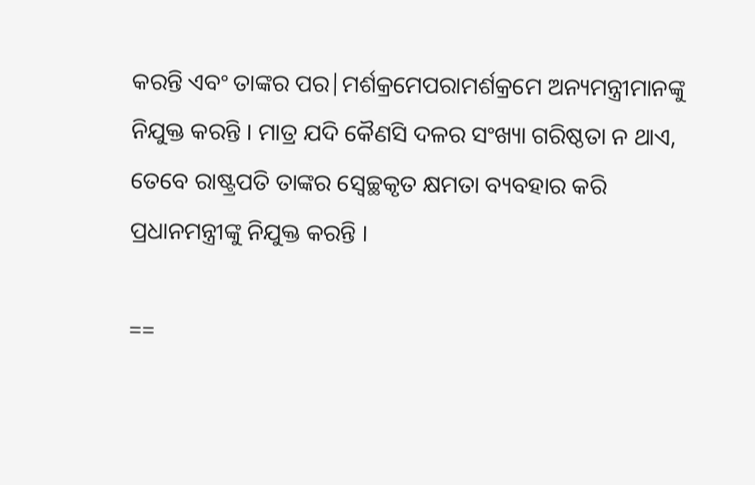କରନ୍ତି ଏବଂ ତାଙ୍କର ପର|ମର୍ଶକ୍ରମେପରାମର୍ଶକ୍ରମେ ଅନ୍ୟମନ୍ତ୍ରୀମାନଙ୍କୁ ନିଯୁକ୍ତ କରନ୍ତି । ମାତ୍ର ଯଦି କୈଣସି ଦଳର ସଂଖ୍ୟା ଗରିଷ୍ଠତା ନ ଥାଏ, ତେବେ ରାଷ୍ଟ୍ରପତି ତାଙ୍କର ସ୍ଵେଚ୍ଛକୃତ କ୍ଷମତା ବ୍ୟବହାର କରି ପ୍ରଧାନମନ୍ତ୍ରୀଙ୍କୁ ନିଯୁକ୍ତ କରନ୍ତି ।

==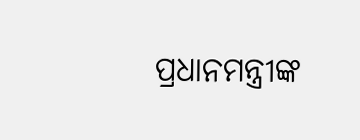ପ୍ରଧାନମନ୍ତ୍ରୀଙ୍କ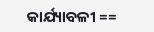କାର୍ଯ୍ୟାବଳୀ ==